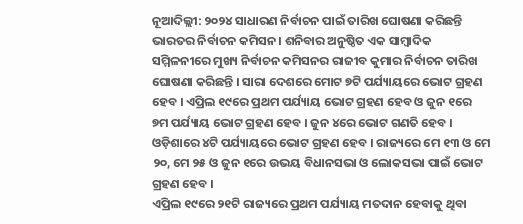ନୂଆଦିଲ୍ଲୀ: ୨୦୨୪ ସାଧାରଣ ନିର୍ବାଚନ ପାଇଁ ତାରିଖ ଘୋଷଣା କରିଛନ୍ତି ଭାରତର ନିର୍ବାଚନ କମିସନ। ଶନିବାର ଅନୁଷ୍ଠିତ ଏକ ସାମ୍ବାଦିକ ସମ୍ମିଳନୀରେ ମୁଖ୍ୟ ନିର୍ବାଚନ କମିସନର ରାଜୀବ କୁମାର ନିର୍ବାଚନ ତାରିଖ ଘୋଷଣା କରିଛନ୍ତି । ସାରା ଦେଶରେ ମୋଟ ୭ଟି ପର୍ଯ୍ୟାୟରେ ଭୋଟ ଗ୍ରହଣ ହେବ । ଏପ୍ରିଲ ୧୯ରେ ପ୍ରଥମ ପର୍ଯ୍ୟାୟ ଭୋଟ ଗ୍ରହଣ ହେବ ଓ ଜୁନ ୧ରେ ୭ମ ପର୍ଯ୍ୟାୟ ଭୋଟ ଗ୍ରହଣ ହେବ । ଜୁନ ୪ରେ ଭୋଟ ଗଣତି ହେବ ।
ଓଡ଼ିଶାରେ ୪ଟି ପର୍ଯ୍ୟାୟରେ ଭୋଟ ଗ୍ରହଣ ହେବ । ରାଜ୍ୟରେ ମେ ୧୩ ଓ ମେ ୨୦, ମେ ୨୫ ଓ ଜୁନ ୧ରେ ଉଭୟ ବିଧାନସଭା ଓ ଲୋକସଭା ପାଇଁ ଭୋଟ ଗ୍ରହଣ ହେବ ।
ଏପ୍ରିଲ ୧୯ରେ ୨୧ଟି ରାଜ୍ୟରେ ପ୍ରଥମ ପର୍ଯ୍ୟାୟ ମତଦାନ ହେବାକୁ ଥିବା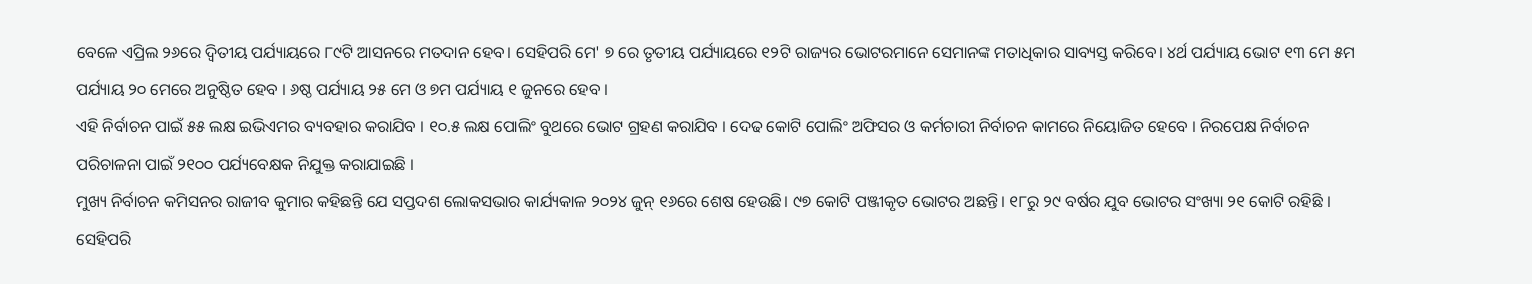ବେଳେ ଏପ୍ରିଲ ୨୬ରେ ଦ୍ୱିତୀୟ ପର୍ଯ୍ୟାୟରେ ୮୯ଟି ଆସନରେ ମତଦାନ ହେବ। ସେହିପରି ମେ' ୭ ରେ ତୃତୀୟ ପର୍ଯ୍ୟାୟରେ ୧୨ଟି ରାଜ୍ୟର ଭୋଟରମାନେ ସେମାନଙ୍କ ମତାଧିକାର ସାବ୍ୟସ୍ତ କରିବେ। ୪ର୍ଥ ପର୍ଯ୍ୟାୟ ଭୋଟ ୧୩ ମେ ୫ମ ପର୍ଯ୍ୟାୟ ୨୦ ମେରେ ଅନୁଷ୍ଠିତ ହେବ । ୬ଷ୍ଠ ପର୍ଯ୍ୟାୟ ୨୫ ମେ ଓ ୭ମ ପର୍ଯ୍ୟାୟ ୧ ଜୁନରେ ହେବ ।
ଏହି ନିର୍ବାଚନ ପାଇଁ ୫୫ ଲକ୍ଷ ଇଭିଏମର ବ୍ୟବହାର କରାଯିବ । ୧୦.୫ ଲକ୍ଷ ପୋଲିଂ ବୁଥରେ ଭୋଟ ଗ୍ରହଣ କରାଯିବ । ଦେଢ କୋଟି ପୋଲିଂ ଅଫିସର ଓ କର୍ମଚାରୀ ନିର୍ବାଚନ କାମରେ ନିୟୋଜିତ ହେବେ । ନିରପେକ୍ଷ ନିର୍ବାଚନ ପରିଚାଳନା ପାଇଁ ୨୧୦୦ ପର୍ଯ୍ୟବେକ୍ଷକ ନିଯୁକ୍ତ କରାଯାଇଛି ।
ମୁଖ୍ୟ ନିର୍ବାଚନ କମିସନର ରାଜୀବ କୁମାର କହିଛନ୍ତି ଯେ ସପ୍ତଦଶ ଲୋକସଭାର କାର୍ଯ୍ୟକାଳ ୨୦୨୪ ଜୁନ୍ ୧୬ରେ ଶେଷ ହେଉଛି। ୯୭ କୋଟି ପଞ୍ଜୀକୃତ ଭୋଟର ଅଛନ୍ତି। ୧୮ରୁ ୨୯ ବର୍ଷର ଯୁବ ଭୋଟର ସଂଖ୍ୟା ୨୧ କୋଟି ରହିଛି । ସେହିପରି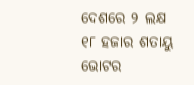ଦେଶରେ ୨ ଲକ୍ଷ ୧୮ ହଜାର ଶତାୟୁ ଭୋଟର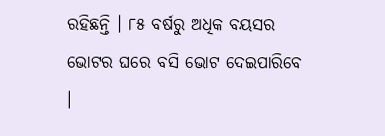ରହିଛନ୍ତି । ୮୫ ବର୍ଷରୁ ଅଧିକ ବୟସର ଭୋଟର ଘରେ ବସି ଭୋଟ ଦେଇପାରିବେ ।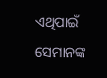ଏଥିପାଇଁ ସେମାନଙ୍କ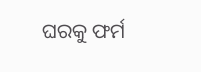ଘରକୁ ଫର୍ମ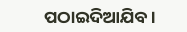ପଠାଇଦିଆଯିବ ।